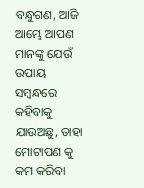ବନ୍ଧୁଗଣ, ଆଜି ଆମ୍ଭେ ଆପଣ ମାନଙ୍କୁ ଯେଉଁ ଉପାୟ ସମ୍ବନ୍ଧରେ କହିବାକୁ ଯାଉଅଛୁ, ତାହା ମୋଟାପଣ କୁ କମ କରିବା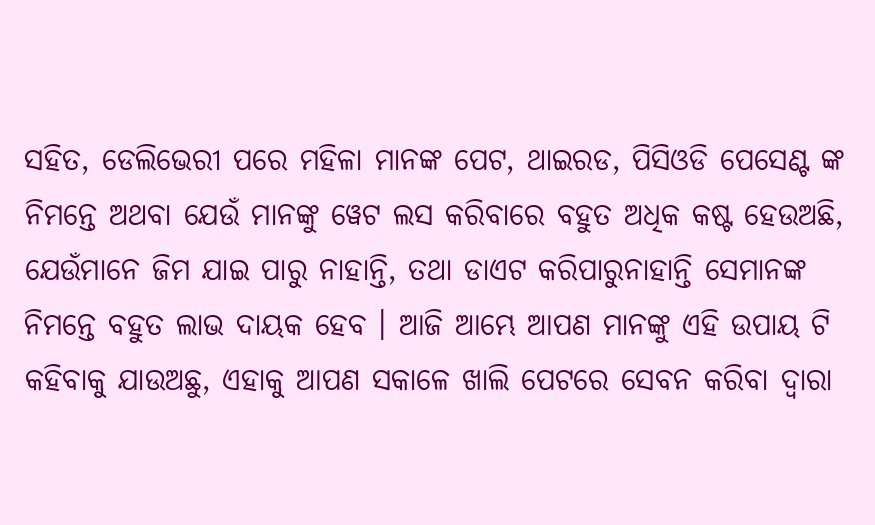ସହିତ, ଡେଲିଭେରୀ ପରେ ମହିଳା ମାନଙ୍କ ପେଟ, ଥାଇରଡ, ପିସିଓଡି ପେସେଣ୍ଟ ଙ୍କ ନିମନ୍ତେ ଅଥବା ଯେଉଁ ମାନଙ୍କୁ ୱେଟ ଲସ କରିବାରେ ବହୁତ ଅଧିକ କଷ୍ଟ ହେଉଅଛି,
ଯେଉଁମାନେ ଜିମ ଯାଇ ପାରୁ ନାହାନ୍ତି, ତଥା ଡାଏଟ କରିପାରୁନାହାନ୍ତି ସେମାନଙ୍କ ନିମନ୍ତେ ବହୁତ ଲାଭ ଦାୟକ ହେବ । ଆଜି ଆମ୍ଭେ ଆପଣ ମାନଙ୍କୁ ଏହି ଉପାୟ ଟି କହିବାକୁ ଯାଉଅଛୁ, ଏହାକୁ ଆପଣ ସକାଳେ ଖାଲି ପେଟରେ ସେବନ କରିବା ଦ୍ଵାରା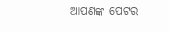ଆପଣଙ୍କ ପେଟର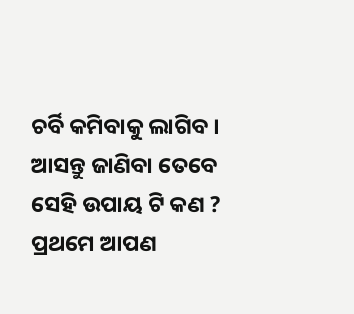ଚର୍ବି କମିବାକୁ ଲାଗିବ । ଆସନ୍ତୁ ଜାଣିବା ତେବେ ସେହି ଉପାୟ ଟି କଣ ? ପ୍ରଥମେ ଆପଣ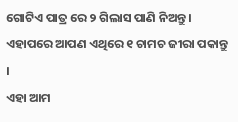ଗୋଟିଏ ପାତ୍ର ରେ ୨ ଗିଲାସ ପାଣି ନିଅନ୍ତୁ । ଏହାପରେ ଆପଣ ଏଥିରେ ୧ ଚାମଚ ଜୀରା ପକାନ୍ତୁ ।
ଏହା ଆମ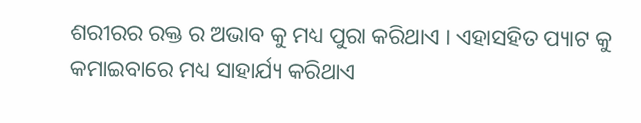ଶରୀରର ରକ୍ତ ର ଅଭାବ କୁ ମଧ୍ୟ ପୁରା କରିଥାଏ । ଏହାସହିତ ପ୍ୟାଟ କୁ କମାଇବାରେ ମଧ୍ୟ ସାହାର୍ଯ୍ୟ କରିଥାଏ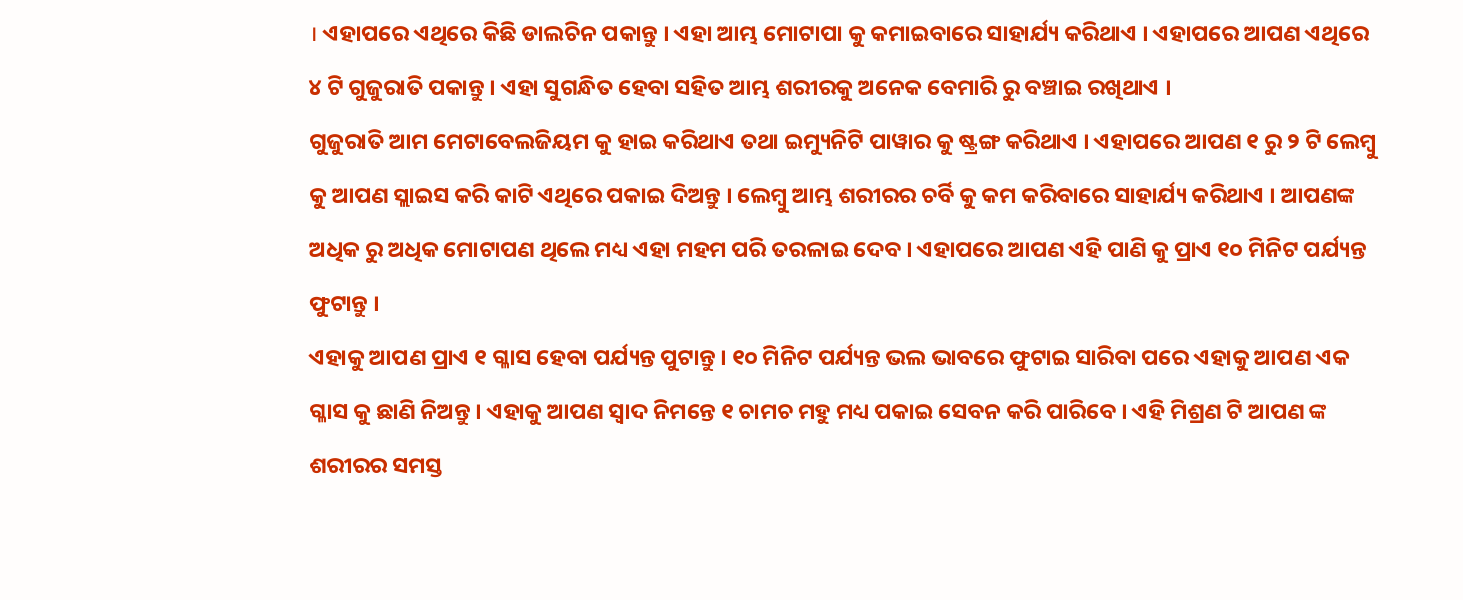। ଏହାପରେ ଏଥିରେ କିଛି ଡାଲଚିନ ପକାନ୍ତୁ । ଏହା ଆମ୍ଭ ମୋଟାପା କୁ କମାଇବାରେ ସାହାର୍ଯ୍ୟ କରିଥାଏ । ଏହାପରେ ଆପଣ ଏଥିରେ ୪ ଟି ଗୁଜୁରାତି ପକାନ୍ତୁ । ଏହା ସୁଗନ୍ଧିତ ହେବା ସହିତ ଆମ୍ଭ ଶରୀରକୁ ଅନେକ ବେମାରି ରୁ ବଞ୍ଚାଇ ରଖିଥାଏ ।
ଗୁଜୁରାତି ଆମ ମେଟାବେଲଜିୟମ କୁ ହାଇ କରିଥାଏ ତଥା ଇମ୍ୟୁନିଟି ପାୱାର କୁ ଷ୍ଟ୍ରଙ୍ଗ କରିଥାଏ । ଏହାପରେ ଆପଣ ୧ ରୁ ୨ ଟି ଲେମ୍ବୁ କୁ ଆପଣ ସ୍ଲାଇସ କରି କାଟି ଏଥିରେ ପକାଇ ଦିଅନ୍ତୁ । ଲେମ୍ବୁ ଆମ୍ଭ ଶରୀରର ଚର୍ବି କୁ କମ କରିବାରେ ସାହାର୍ଯ୍ୟ କରିଥାଏ । ଆପଣଙ୍କ ଅଧିକ ରୁ ଅଧିକ ମୋଟାପଣ ଥିଲେ ମଧ୍ୟ ଏହା ମହମ ପରି ତରଳାଇ ଦେବ । ଏହାପରେ ଆପଣ ଏହି ପାଣି କୁ ପ୍ରାଏ ୧୦ ମିନିଟ ପର୍ଯ୍ୟନ୍ତ ଫୁଟାନ୍ତୁ ।
ଏହାକୁ ଆପଣ ପ୍ରାଏ ୧ ଗ୍ଳାସ ହେବା ପର୍ଯ୍ୟନ୍ତ ପୁଟାନ୍ତୁ । ୧୦ ମିନିଟ ପର୍ଯ୍ୟନ୍ତ ଭଲ ଭାବରେ ଫୁଟାଇ ସାରିବା ପରେ ଏହାକୁ ଆପଣ ଏକ ଗ୍ଳାସ କୁ ଛାଣି ନିଅନ୍ତୁ । ଏହାକୁ ଆପଣ ସ୍ଵାଦ ନିମନ୍ତେ ୧ ଚାମଚ ମହୁ ମଧ୍ୟ ପକାଇ ସେବନ କରି ପାରିବେ । ଏହି ମିଶ୍ରଣ ଟି ଆପଣ ଙ୍କ ଶରୀରର ସମସ୍ତ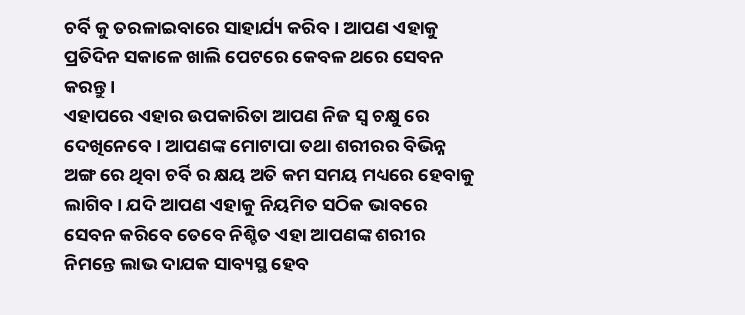ଚର୍ବି କୁ ତରଳାଇବାରେ ସାହାର୍ଯ୍ୟ କରିବ । ଆପଣ ଏହାକୁ ପ୍ରତିଦିନ ସକାଳେ ଖାଲି ପେଟରେ କେବଳ ଥରେ ସେବନ କରନ୍ତୁ ।
ଏହାପରେ ଏହାର ଉପକାରିତା ଆପଣ ନିଜ ସ୍ଵ ଚକ୍ଷୁ ରେ ଦେଖିନେବେ । ଆପଣଙ୍କ ମୋଟାପା ତଥା ଶରୀରର ବିଭିନ୍ନ ଅଙ୍ଗ ରେ ଥିବା ଚର୍ବି ର କ୍ଷୟ ଅତି କମ ସମୟ ମଧ୍ୟରେ ହେବାକୁ ଲାଗିବ । ଯଦି ଆପଣ ଏହାକୁ ନିୟମିତ ସଠିକ ଭାବରେ ସେବନ କରିବେ ତେବେ ନିଶ୍ଚିତ ଏହା ଆପଣଙ୍କ ଶରୀର ନିମନ୍ତେ ଲାଭ ଦାଯକ ସାବ୍ୟସ୍ଥ ହେବ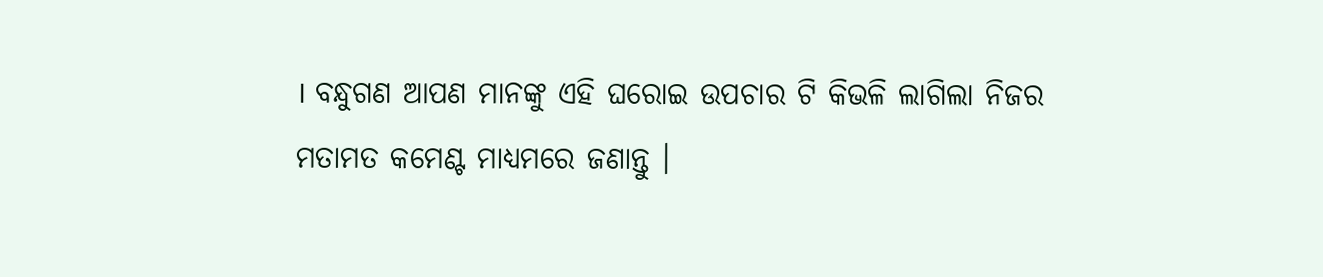। ବନ୍ଧୁଗଣ ଆପଣ ମାନଙ୍କୁ ଏହି ଘରୋଇ ଉପଚାର ଟି କିଭଳି ଲାଗିଲା ନିଜର ମତାମତ କମେଣ୍ଟ ମାଧ୍ୟମରେ ଜଣାନ୍ତୁ ।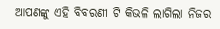ଆପଣଙ୍କୁ ଏହି ବିବରଣୀ ଟି କିଭଳି ଲାଗିଲା ନିଜର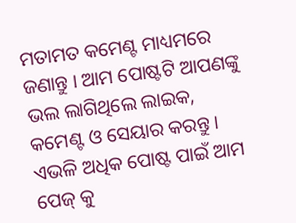ମତାମତ କମେଣ୍ଟ ମାଧ୍ୟମରେ ଜଣାନ୍ତୁ । ଆମ ପୋଷ୍ଟଟି ଆପଣଙ୍କୁ ଭଲ ଲାଗିଥିଲେ ଲାଇକ, କମେଣ୍ଟ ଓ ସେୟାର କରନ୍ତୁ । ଏଭଳି ଅଧିକ ପୋଷ୍ଟ ପାଇଁ ଆମ ପେଜ୍ କୁ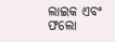ଲାଇକ ଏବଂ ଫଲୋ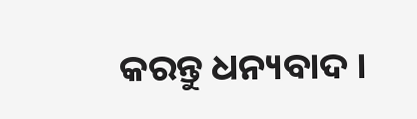କରନ୍ତୁ ଧନ୍ୟବାଦ ।